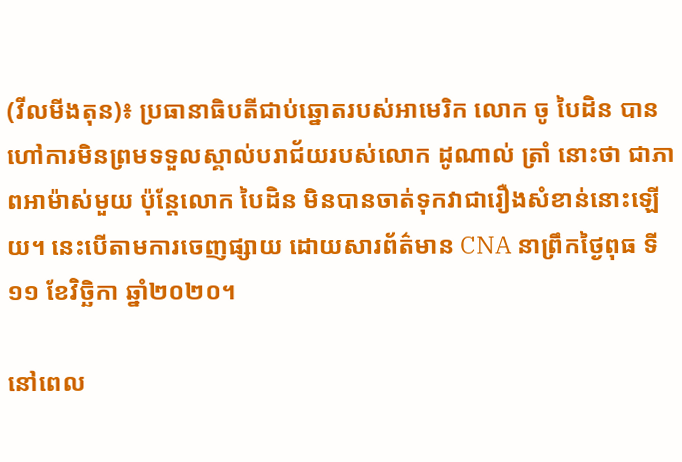(វីលមីងតុន)៖ ប្រធានាធិបតីជាប់ឆ្នោតរបស់អាមេរិក លោក ចូ បៃដិន បានហៅការមិនព្រមទទួលស្គាល់បរាជ័យរបស់លោក ដូណាល់ ត្រាំ នោះថា ជាភាពអាម៉ាស់មួយ ប៉ុន្តែលោក បៃដិន មិនបានចាត់ទុកវាជារឿងសំខាន់នោះឡើយ។ នេះបើតាមការចេញផ្សាយ ដោយសារព័ត៌មាន CNA នាព្រឹកថ្ងៃពុធ ទី១១ ខែវិច្ឆិកា ឆ្នាំ២០២០។

នៅពេល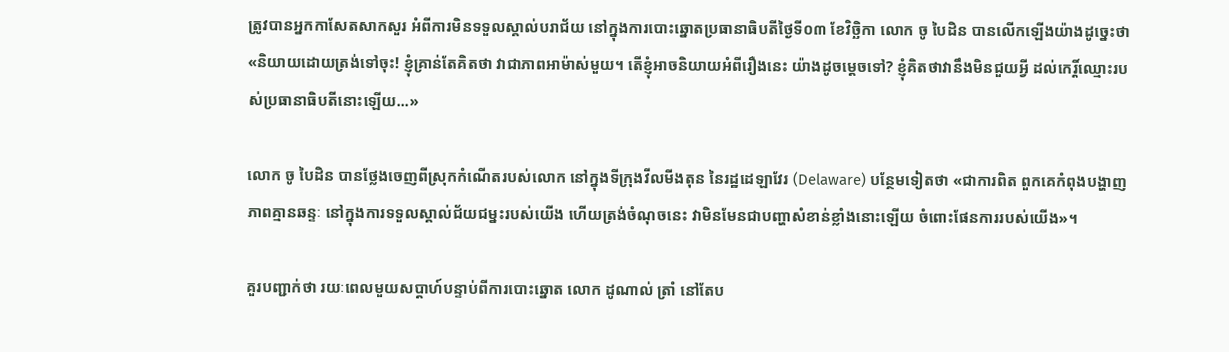ត្រូវបានអ្នកកាសែតសាកសួរ អំពីការមិនទទួលស្គាល់បរាជ័យ នៅក្នុងការបោះឆ្នោតប្រធានាធិបតីថ្ងៃទី០៣ ខែវិច្ឆិកា លោក ចូ បៃដិន បានលើកឡើងយ៉ាងដូច្នេះថា «និយាយដោយត្រង់ទៅចុះ! ខ្ញុំគ្រាន់តែគិតថា វាជាភាពអាម៉ាស់មួយ។ តើខ្ញុំអាចនិយាយអំពីរឿងនេះ យ៉ាងដូចម្តេចទៅ? ខ្ញុំគិតថាវានឹងមិនជួយអ្វី ដល់កេរ្តិ៍ឈ្មោះរបស់ប្រធានាធិបតីនោះឡើយ...»

លោក ចូ បៃដិន បានថ្លែងចេញពីស្រុកកំណើតរបស់លោក នៅក្នុងទីក្រុងវីលមីងតុន នៃរដ្ឋដេឡាវែរ (Delaware) បន្ថែមទៀតថា «ជាការពិត ពួកគេកំពុងបង្ហាញភាពគ្មានឆន្ទៈ នៅក្នុងការទទួលស្គាល់ជ័យជម្នះរបស់យើង ហើយត្រង់ចំណុចនេះ វាមិនមែនជាបញ្ហាសំខាន់ខ្លាំងនោះឡើយ ចំពោះផែនការរបស់យើង»។

គួរបញ្ជាក់ថា រយៈពេលមួយសប្តាហ៍បន្ទាប់ពីការបោះឆ្នោត លោក ដូណាល់ ត្រាំ នៅតែប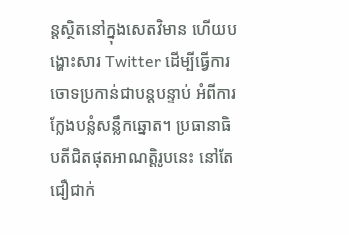ន្តស្ថិតនៅក្នុងសេតវិមាន ហើយបង្ហោះសារ Twitter ដើម្បីធ្វើការចោទប្រកាន់ជាបន្តបន្ទាប់ អំពីការក្លែងបន្លំសន្លឹកឆ្នោត។ ប្រធានាធិបតីជិតផុតអាណត្តិរូបនេះ នៅតែជឿជាក់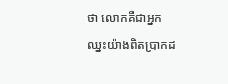ថា លោកគឺជាអ្នកឈ្នះយ៉ាងពិតប្រាកដ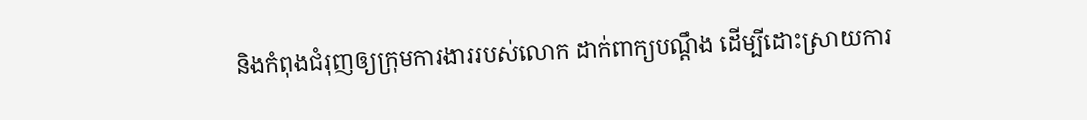និងកំពុងជំរុញឲ្យក្រុមការងាររបស់លោក ដាក់ពាក្យបណ្តឹង ដើម្បីដោះស្រាយការ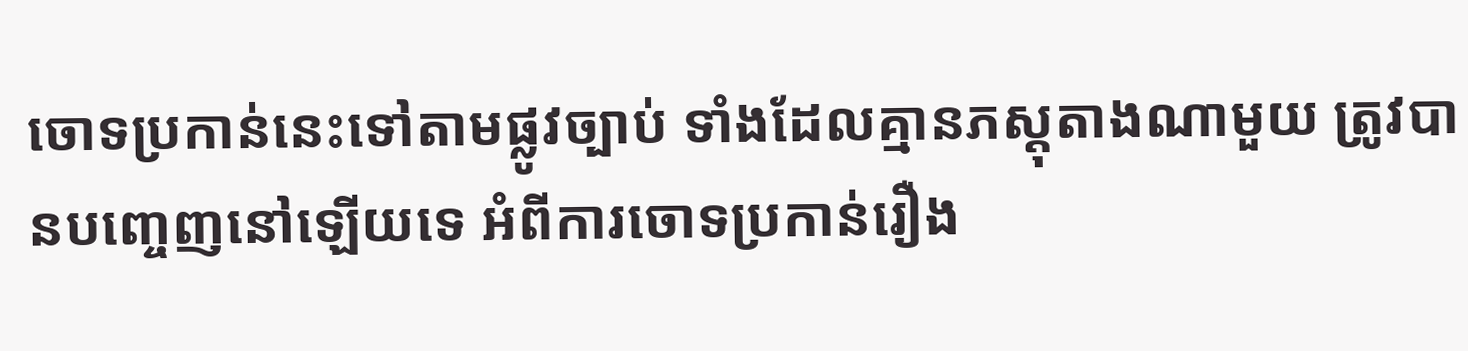ចោទប្រកាន់នេះទៅតាមផ្លូវច្បាប់ ទាំងដែលគ្មានភស្តុតាងណាមួយ ត្រូវបានបញ្ចេញនៅឡើយទេ អំពីការចោទប្រកាន់រឿង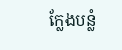ក្លែងបន្លំ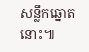សន្លឹកឆ្នោតនោះ៕